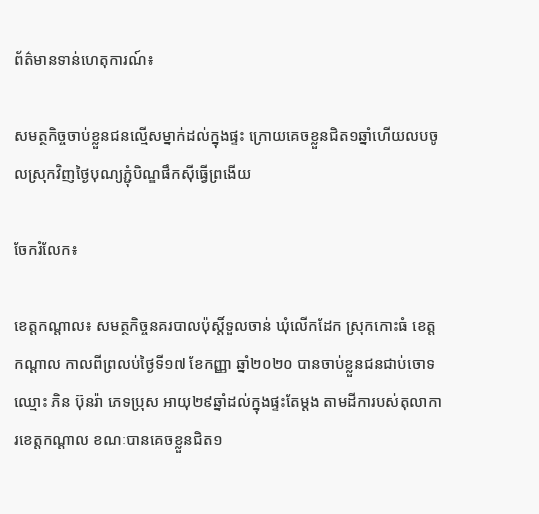ព័ត៌មានទាន់ហេតុការណ៍៖

សមត្ថកិច្ចចាប់ខ្លួនជនល្មើសម្នាក់ដល់ក្នុងផ្ទះ ក្រោយគេចខ្លួនជិត១ឆ្នាំហើយលបចូលស្រុកវិញថ្ងៃបុណ្យភ្ជុំបិណ្ឌផឹកស៊ីធ្វើព្រងើយ

ចែករំលែក៖

ខេត្តកណ្តាល៖ សមត្ថកិច្ចនគរបាលប៉ុស្តិ៍ទួលចាន់ ឃុំលើកដែក ស្រុកកោះធំ ខេត្តកណ្តាល កាលពីព្រលប់ថ្ងៃទី១៧ ខែកញ្ញា ឆ្នាំ២០២០ បានចាប់ខ្លួនជនជាប់ចោទឈ្មោះ ភិន ប៊ុនរ៉ា ភេទប្រុស អាយុ២៩ឆ្នាំដល់ក្នុងផ្ទះតែម្តង តាមដីការបស់តុលាការខេត្តកណ្តាល ខណៈបានគេចខ្លួនជិត១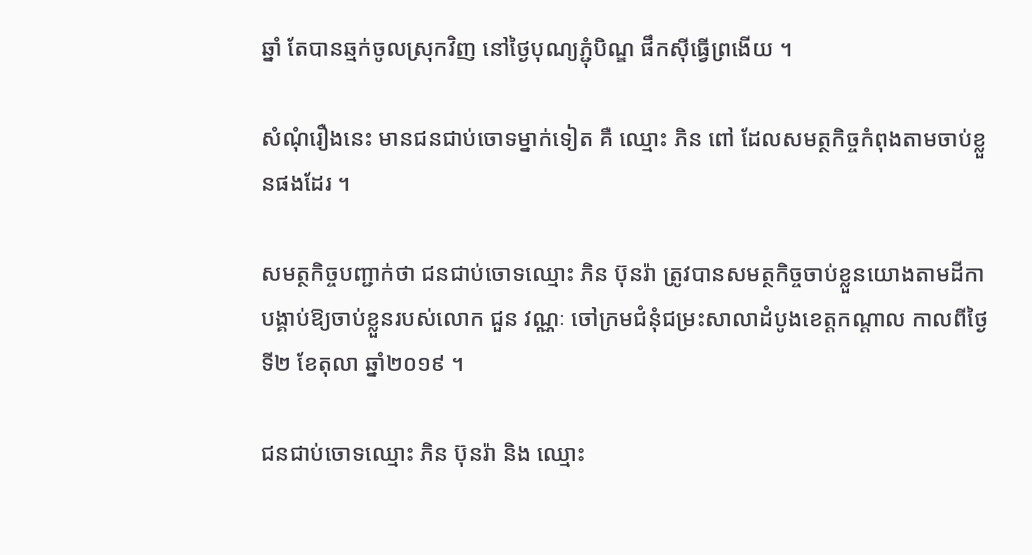ឆ្នាំ តែបានឆ្មក់ចូលស្រុកវិញ នៅថ្ងៃបុណ្យភ្ជុំបិណ្ឌ ផឹកស៊ីធ្វើព្រងើយ ។

សំណុំរឿងនេះ មានជនជាប់ចោទម្នាក់ទៀត គឺ ឈ្មោះ ភិន ពៅ ដែលសមត្ថកិច្ចកំពុងតាមចាប់ខ្លួនផងដែរ ។

សមត្ថកិច្ចបញ្ជាក់ថា ជនជាប់ចោទឈ្មោះ ភិន ប៊ុនរ៉ា ត្រូវបានសមត្ថកិច្ចចាប់ខ្លួនយោងតាមដីកាបង្គាប់ឱ្យចាប់ខ្លួនរបស់លោក ជួន វណ្ណៈ ចៅក្រមជំនុំជម្រះសាលាដំបូងខេត្តកណ្តាល កាលពីថ្ងៃទី២ ខែតុលា ឆ្នាំ២០១៩ ។

ជនជាប់ចោទឈ្មោះ ភិន ប៊ុនរ៉ា និង ឈ្មោះ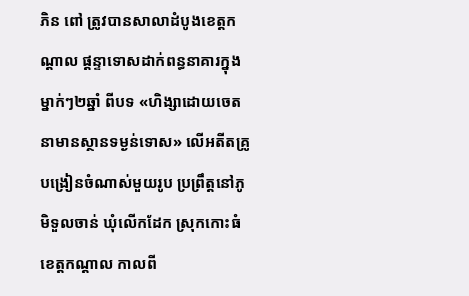ភិន ពៅ ត្រូវបានសាលាដំបូងខេត្តកណ្តាល ផ្តន្ទាទោសដាក់ពន្ធនាគារក្នុងម្នាក់ៗ២ឆ្នាំ ពីបទ «ហិង្សាដោយចេតនាមានស្ថានទម្ងន់ទោស» លើអតីតគ្រូបង្រៀនចំណាស់មួយរូប ប្រព្រឹត្តនៅភូមិទួលចាន់ ឃុំលើកដែក ស្រុកកោះធំ ខេត្តកណ្តាល កាលពី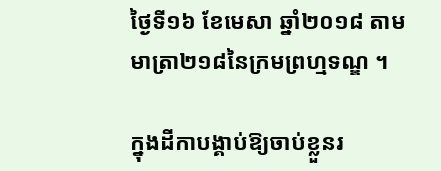ថ្ងៃទី១៦ ខែមេសា ឆ្នាំ២០១៨ តាមមាត្រា២១៨នៃក្រមព្រហ្មទណ្ឌ ។

ក្នុងដីកាបង្គាប់ឱ្យចាប់ខ្លួនរ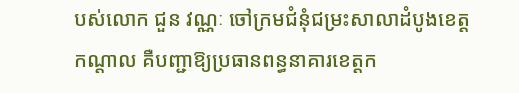បស់លោក ជួន វណ្ណៈ ចៅក្រមជំនុំជម្រះសាលាដំបូងខេត្តកណ្តាល គឺបញ្ជាឱ្យប្រធានពន្ធនាគារខេត្តក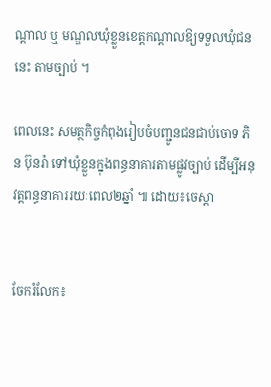ណ្តាល ឬ មណ្ឌលឃុំខ្លួនខេត្តកណ្តាលឱ្យទទួលឃុំជននេះ តាមច្បាប់ ។

ពេលនេះ សមត្ថកិច្ចកំពុងរៀបចំបញ្ជូនជនជាប់ចោទ ភិន ប៊ុនរ៉ា ទៅឃុំខ្លួនក្នុងពន្ធនាគារតាមផ្លូវច្បាប់ ដើម្បីអនុវត្តពន្ធនាគាររយៈពេល២ឆ្នាំ ៕ ដោយ៖ចេស្តា


ចែករំលែក៖